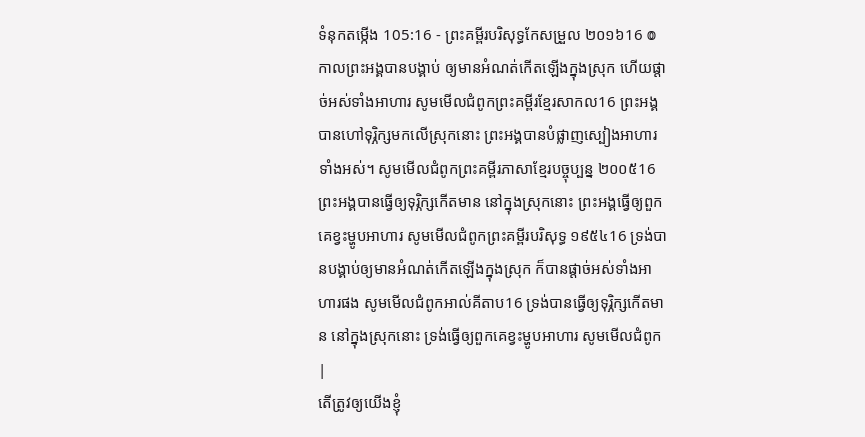ទំនុកតម្កើង 105:16 - ព្រះគម្ពីរបរិសុទ្ធកែសម្រួល ២០១៦16 ៙ កាលព្រះអង្គបានបង្គាប់ ឲ្យមានអំណត់កើតឡើងក្នុងស្រុក ហើយផ្តាច់អស់ទាំងអាហារ សូមមើលជំពូកព្រះគម្ពីរខ្មែរសាកល16 ព្រះអង្គបានហៅទុរ្ភិក្សមកលើស្រុកនោះ ព្រះអង្គបានបំផ្លាញស្បៀងអាហារទាំងអស់។ សូមមើលជំពូកព្រះគម្ពីរភាសាខ្មែរបច្ចុប្បន្ន ២០០៥16 ព្រះអង្គបានធ្វើឲ្យទុរ្ភិក្សកើតមាន នៅក្នុងស្រុកនោះ ព្រះអង្គធ្វើឲ្យពួកគេខ្វះម្ហូបអាហារ សូមមើលជំពូកព្រះគម្ពីរបរិសុទ្ធ ១៩៥៤16 ទ្រង់បានបង្គាប់ឲ្យមានអំណត់កើតឡើងក្នុងស្រុក ក៏បានផ្តាច់អស់ទាំងអាហារផង សូមមើលជំពូកអាល់គីតាប16 ទ្រង់បានធ្វើឲ្យទុរ្ភិក្សកើតមាន នៅក្នុងស្រុកនោះ ទ្រង់ធ្វើឲ្យពួកគេខ្វះម្ហូបអាហារ សូមមើលជំពូក |
តើត្រូវឲ្យយើងខ្ញុំ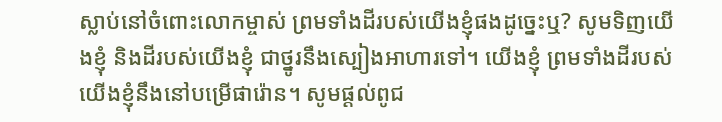ស្លាប់នៅចំពោះលោកម្ចាស់ ព្រមទាំងដីរបស់យើងខ្ញុំផងដូច្នេះឬ? សូមទិញយើងខ្ញុំ និងដីរបស់យើងខ្ញុំ ជាថ្នូរនឹងស្បៀងអាហារទៅ។ យើងខ្ញុំ ព្រមទាំងដីរបស់យើងខ្ញុំនឹងនៅបម្រើផារ៉ោន។ សូមផ្ដល់ពូជ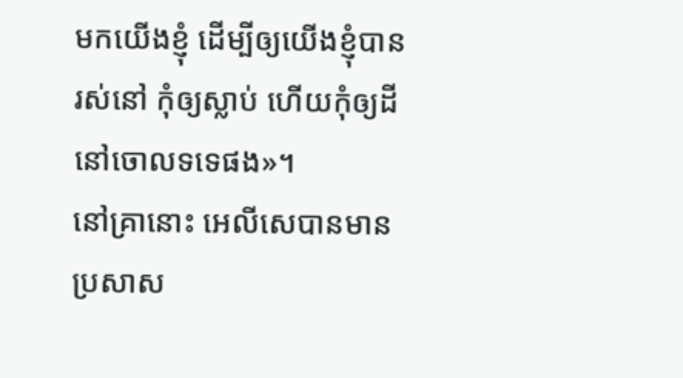មកយើងខ្ញុំ ដើម្បីឲ្យយើងខ្ញុំបានរស់នៅ កុំឲ្យស្លាប់ ហើយកុំឲ្យដីនៅចោលទទេផង»។
នៅគ្រានោះ អេលីសេបានមានប្រសាស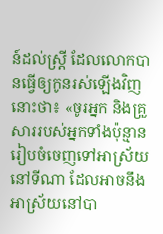ន៍ដល់ស្ត្រី ដែលលោកបានធ្វើឲ្យកូនរស់ឡើងវិញនោះថា៖ «ចូរអ្នក និងគ្រួសាររបស់អ្នកទាំងប៉ុន្មាន រៀបចំចេញទៅអាស្រ័យនៅទីណា ដែលអាចនឹងអាស្រ័យនៅបា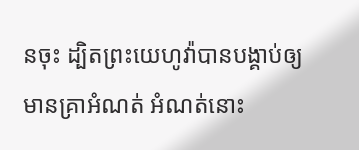នចុះ ដ្បិតព្រះយេហូវ៉ាបានបង្គាប់ឲ្យមានគ្រាអំណត់ អំណត់នោះ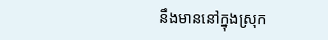នឹងមាននៅក្នុងស្រុក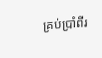គ្រប់ប្រាំពីរ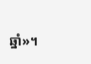ឆ្នាំ»។